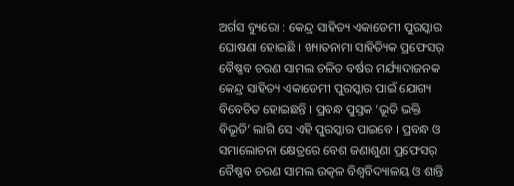ଅର୍ଗସ ବ୍ୟୁରୋ : କେନ୍ଦ୍ର ସାହିତ୍ୟ ଏକାଡେମୀ ପୁରସ୍କାର ଘୋଷଣା ହୋଇଛି । ଖ୍ୟାତନାମା ସାହିତ୍ୟିକ ପ୍ରଫେସର୍ ବୈଷ୍ଣବ ଚରଣ ସାମଲ ଚଳିତ ବର୍ଷର ମର୍ଯ୍ୟାଦାଜନକ କେନ୍ଦ୍ର ସାହିତ୍ୟ ଏକାଡେମୀ ପୁରସ୍କାର ପାଇଁ ଯୋଗ୍ୟ ବିବେଚିତ ହୋଇଛନ୍ତି । ପ୍ରବନ୍ଧ ପୁସ୍ତକ ‘ଭୂତି ଭକ୍ତି ବିଭୂତି’ ଲାଗି ସେ ଏହି ପୁରସ୍କାର ପାଇବେ । ପ୍ରବନ୍ଧ ଓ ସମାଲୋଚନା କ୍ଷେତ୍ରରେ ବେଶ ଜଣାଶୁଣା ପ୍ରଫେସର୍ ବୈଷ୍ଣବ ଚରଣ ସାମଲ ଉତ୍କଳ ବିଶ୍ବବିଦ୍ୟାଳୟ ଓ ଶାନ୍ତି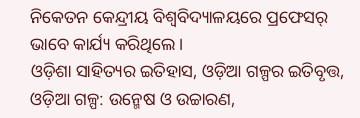ନିକେତନ କେନ୍ଦ୍ରୀୟ ବିଶ୍ବବିଦ୍ୟାଳୟରେ ପ୍ରଫେସର୍ ଭାବେ କାର୍ଯ୍ୟ କରିଥିଲେ ।
ଓଡ଼ିଶା ସାହିତ୍ୟର ଇତିହାସ, ଓଡ଼ିଆ ଗଳ୍ପର ଇତିବୃତ୍ତ, ଓଡ଼ିଆ ଗଳ୍ପ: ଉନ୍ମେଷ ଓ ଉଚ୍ଚାରଣ,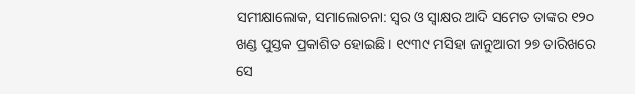ସମୀକ୍ଷାଲୋକ, ସମାଲୋଚନା: ସ୍ବର ଓ ସ୍ବାକ୍ଷର ଆଦି ସମେତ ତାଙ୍କର ୧୨୦ ଖଣ୍ଡ ପୁସ୍ତକ ପ୍ରକାଶିତ ହୋଇଛି । ୧୯୩୯ ମସିହା ଜାନୁଆରୀ ୨୭ ତାରିଖରେ ସେ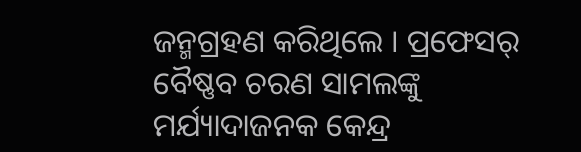ଜନ୍ମଗ୍ରହଣ କରିଥିଲେ । ପ୍ରଫେସର୍ ବୈଷ୍ଣବ ଚରଣ ସାମଲଙ୍କୁ ମର୍ଯ୍ୟାଦାଜନକ କେନ୍ଦ୍ର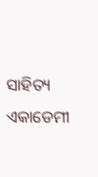ସାହିତ୍ୟ ଏକାଡେମୀ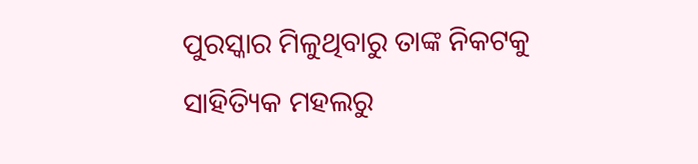ପୁରସ୍କାର ମିଳୁଥିବାରୁ ତାଙ୍କ ନିକଟକୁ ସାହିତ୍ୟିକ ମହଲରୁ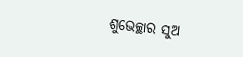ଶୁଭେଚ୍ଛାର ସୁଅ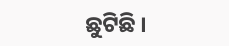ଛୁଟିଛି ।